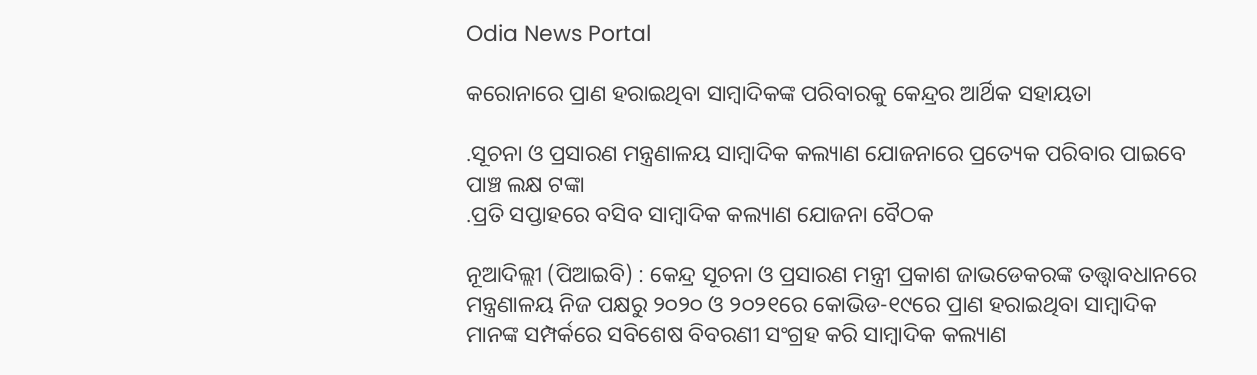Odia News Portal

କରୋନାରେ ପ୍ରାଣ ହରାଇଥିବା ସାମ୍ବାଦିକଙ୍କ ପରିବାରକୁ କେନ୍ଦ୍ରର ଆର୍ଥିକ ସହାୟତା

.ସୂଚନା ଓ ପ୍ରସାରଣ ମନ୍ତ୍ରଣାଳୟ ସାମ୍ବାଦିକ କଲ୍ୟାଣ ଯୋଜନାରେ ପ୍ରତ୍ୟେକ ପରିବାର ପାଇବେ ପାଞ୍ଚ ଲକ୍ଷ ଟଙ୍କା
.ପ୍ରତି ସପ୍ତାହରେ ବସିବ ସାମ୍ବାଦିକ କଲ୍ୟାଣ ଯୋଜନା ବୈଠକ

ନୂଆଦିଲ୍ଲୀ (ପିଆଇବି) : କେନ୍ଦ୍ର ସୂଚନା ଓ ପ୍ରସାରଣ ମନ୍ତ୍ରୀ ପ୍ରକାଶ ଜାଭଡେକରଙ୍କ ତତ୍ତ୍ଵାବଧାନରେ ମନ୍ତ୍ରଣାଳୟ ନିଜ ପକ୍ଷରୁ ୨୦୨୦ ଓ ୨୦୨୧ରେ କୋଭିଡ-୧୯ରେ ପ୍ରାଣ ହରାଇଥିବା ସାମ୍ବାଦିକ ମାନଙ୍କ ସମ୍ପର୍କରେ ସବିଶେଷ ବିବରଣୀ ସଂଗ୍ରହ କରି ସାମ୍ବାଦିକ କଲ୍ୟାଣ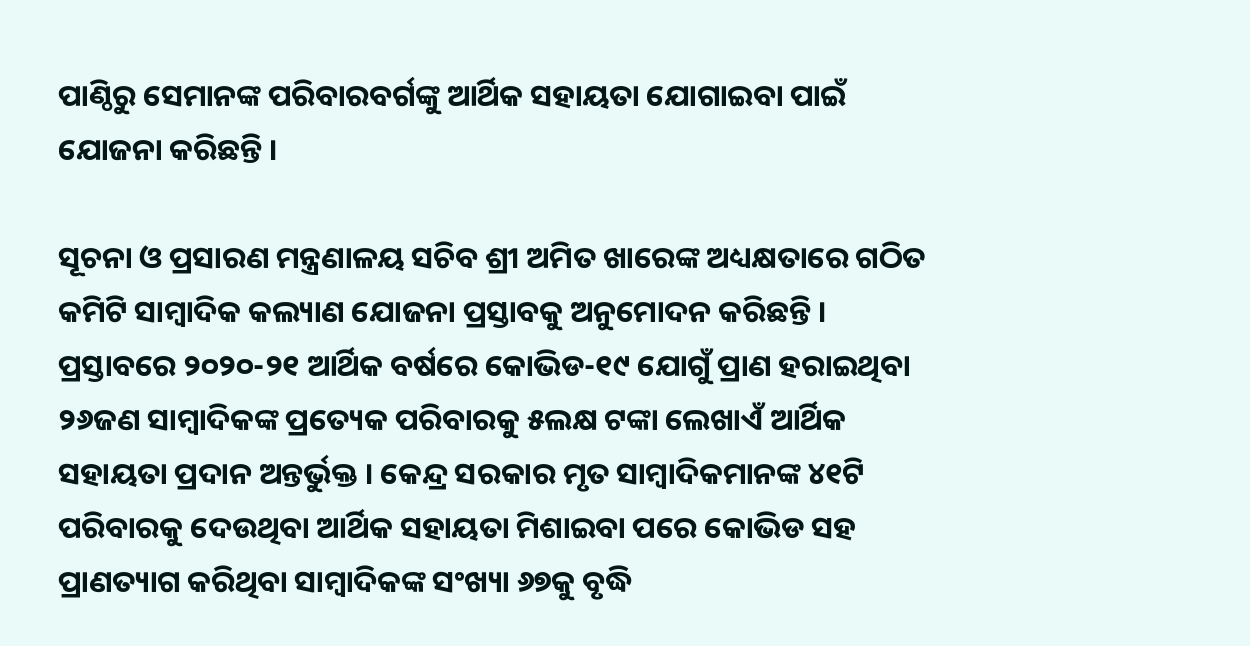ପାଣ୍ଠିରୁ ସେମାନଙ୍କ ପରିବାରବର୍ଗଙ୍କୁ ଆର୍ଥିକ ସହାୟତା ଯୋଗାଇବା ପାଇଁ ଯୋଜନା କରିଛନ୍ତି ।

ସୂଚନା ଓ ପ୍ରସାରଣ ମନ୍ତ୍ରଣାଳୟ ସଚିବ ଶ୍ରୀ ଅମିତ ଖାରେଙ୍କ ଅଧ୍ୟକ୍ଷତାରେ ଗଠିତ କମିଟି ସାମ୍ବାଦିକ କଲ୍ୟାଣ ଯୋଜନା ପ୍ରସ୍ତାବକୁ ଅନୁମୋଦନ କରିଛନ୍ତି । ପ୍ରସ୍ତାବରେ ୨୦୨୦-୨୧ ଆର୍ଥିକ ବର୍ଷରେ କୋଭିଡ-୧୯ ଯୋଗୁଁ ପ୍ରାଣ ହରାଇଥିବା ୨୬ଜଣ ସାମ୍ବାଦିକଙ୍କ ପ୍ରତ୍ୟେକ ପରିବାରକୁ ୫ଲକ୍ଷ ଟଙ୍କା ଲେଖାଏଁ ଆର୍ଥିକ ସହାୟତା ପ୍ରଦାନ ଅନ୍ତର୍ଭୁକ୍ତ । କେନ୍ଦ୍ର ସରକାର ମୃତ ସାମ୍ବାଦିକମାନଙ୍କ ୪୧ଟି ପରିବାରକୁ ଦେଉଥିବା ଆର୍ଥିକ ସହାୟତା ମିଶାଇବା ପରେ କୋଭିଡ ସହ ପ୍ରାଣତ୍ୟାଗ କରିଥିବା ସାମ୍ବାଦିକଙ୍କ ସଂଖ୍ୟା ୬୭କୁ ବୃଦ୍ଧି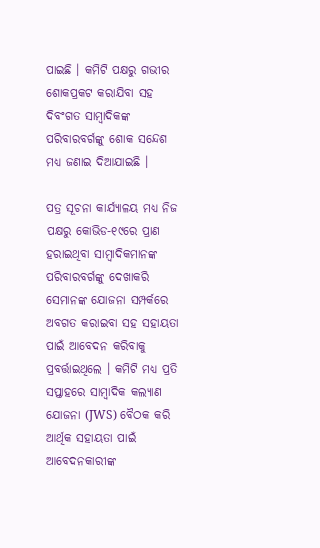ପାଇଛି । କମିଟି ପକ୍ଷରୁ ଗଭୀର ଶୋକପ୍ରକଟ କରାଯିବା ସହ ଦିବଂଗତ ସାମ୍ବାଦିକଙ୍କ ପରିବାରବର୍ଗଙ୍କୁ ଶୋକ ସନ୍ଦେଶ ମଧ୍ୟ ଜଣାଇ ଦିଆଯାଇଛି ।

ପତ୍ର ସୂଚନା କାର୍ଯ୍ୟାଳୟ ମଧ୍ୟ ନିଜ ପକ୍ଷରୁ କୋଭିଡ-୧୯ରେ ପ୍ରାଣ ହରାଇଥିବା ସାମ୍ବାଦିକମାନଙ୍କ ପରିବାରବର୍ଗଙ୍କୁ ଦେଖାକରି ସେମାନଙ୍କ ଯୋଜନା ସମ୍ପର୍କରେ ଅବଗତ କରାଇବା ସହ ସହାୟତା ପାଇଁ ଆବେଦନ କରିବାକୁ ପ୍ରବର୍ତ୍ତାଇଥିଲେ । କମିଟି ମଧ୍ୟ ପ୍ରତି ସପ୍ତାହରେ ସାମ୍ବାଦିକ କଲ୍ୟାଣ ଯୋଜନା (JWS) ବୈଠକ କରି ଆର୍ଥିକ ସହାୟତା ପାଇଁ ଆବେଦନକାରୀଙ୍କ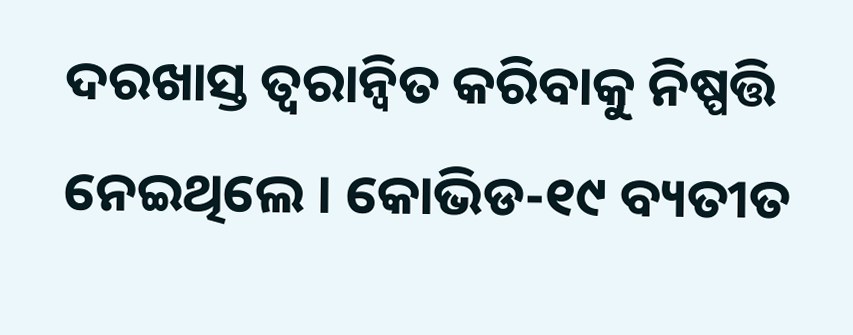ଦରଖାସ୍ତ ତ୍ୱରାନ୍ୱିତ କରିବାକୁ ନିଷ୍ପତ୍ତି ନେଇଥିଲେ । କୋଭିଡ-୧୯ ବ୍ୟତୀତ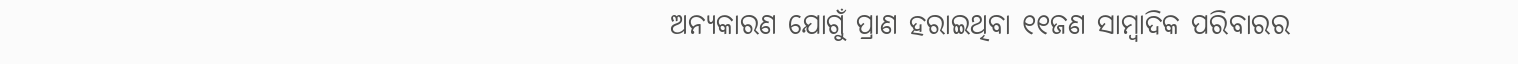ଅନ୍ୟକାରଣ ଯୋଗୁଁ ପ୍ରାଣ ହରାଇଥିବା ୧୧ଜଣ ସାମ୍ବାଦିକ ପରିବାରର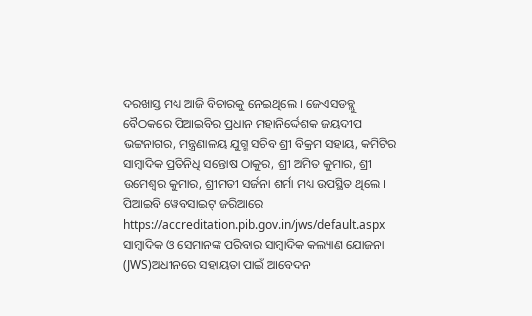ଦରଖାସ୍ତ ମଧ୍ୟ ଆଜି ବିଚାରକୁ ନେଇଥିଲେ । ଜେଏସଡବ୍ଲୁ ବୈଠକରେ ପିଆଇବିର ପ୍ରଧାନ ମହାନିର୍ଦ୍ଦେଶକ ଜୟଦୀପ ଭଟ୍ଟନାଗର, ମନ୍ତ୍ରଣାଳୟ ଯୁଗ୍ମ ସଚିବ ଶ୍ରୀ ବିକ୍ରମ ସହାୟ, କମିଟିର ସାମ୍ବାଦିକ ପ୍ରତିନିଧି ସନ୍ତୋଷ ଠାକୁର, ଶ୍ରୀ ଅମିତ କୁମାର, ଶ୍ରୀ ଉମେଶ୍ୱର କୁମାର, ଶ୍ରୀମତୀ ସର୍ଜନା ଶର୍ମା ମଧ୍ୟ ଉପସ୍ଥିତ ଥିଲେ । ପିଆଇବି ୱେବସାଇଟ୍ ଜରିଆରେ https://accreditation.pib.gov.in/jws/default.aspx ସାମ୍ବାଦିକ ଓ ସେମାନଙ୍କ ପରିବାର ସାମ୍ବାଦିକ କଲ୍ୟାଣ ଯୋଜନା (JWS)ଅଧୀନରେ ସହାୟତା ପାଇଁ ଆବେଦନ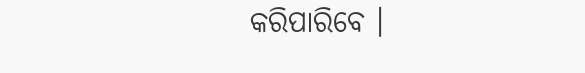କରିପାରିବେ ।